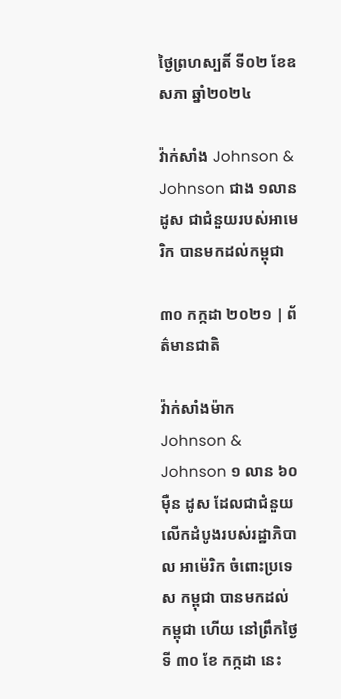ថ្ងៃព្រហស្បតិ៍ ទី០២ ខែឧសភា ឆ្នាំ២០២៤

វ៉ាក់សាំង Johnson & Johnson ជាង ១លានដូស ជាជំនួយរបស់អាមេរិក បានមកដល់កម្ពុជា

៣០ កក្កដា ២០២១ | ព័ត៌មានជាតិ

វ៉ាក់សាំងម៉ាក Johnson & Johnson ១ លាន ៦០ ម៉ឺន ដូស ដែលជាជំនួយលើកដំបូងរបស់រដ្ឋាភិបាល អាម៉េរិក ចំពោះប្រទេស កម្ពុជា បានមកដល់ កម្ពុជា ហើយ នៅព្រឹកថ្ងៃទី ៣០ ខែ កក្កដា នេះ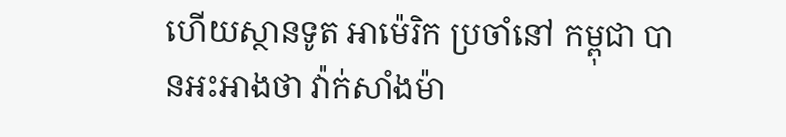ហើយស្ថានទូត អាម៉េរិក ប្រចាំនៅ កម្ពុជា បានអះអាងថា វ៉ាក់សាំងម៉ា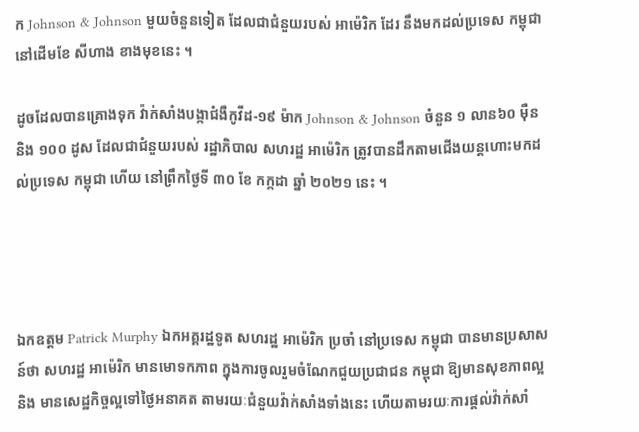ក Johnson & Johnson មួយចំនួនទៀត ដែលជាជំនួយរបស់ អាម៉េរិក ដែរ នឹងមកដល់ប្រទេស កម្ពុជា នៅដើមខែ សីហាង ខាងមុខនេះ ។

ដូចដែលបានគ្រោងទុក វ៉ាក់សាំងបង្កាជំងឺកូវីដ-១៩ ម៉ាក Johnson & Johnson ចំនួន ១ លាន៦០ ម៉ឺន និង ១០០ ដូស ដែលជាជំនួយរបស់ រដ្ឋាភិបាល សហរដ្ឋ អាម៉េរិក ត្រូវបានដឹកតាមជើងយន្តហោះមកដល់ប្រទេស កម្ពុជា ហើយ នៅព្រឹកថ្ងៃទី ៣០ ខែ កក្កដា ឆ្នាំ ២០២១ នេះ ។




ឯកឧត្តម Patrick Murphy ឯកអគ្គរដ្ឋទូត សហរដ្ឋ អាម៉េរិក ប្រចាំ នៅប្រទេស កម្ពុជា បានមានប្រសាសន៍ថា សហរដ្ឋ អាម៉េរិក មានមោទកភាព ក្នុងការចូលរួមចំណែកជួយប្រជាជន កម្ពុជា ឱ្យមានសុខភាពល្អ និង មានសេដ្ឋកិច្ចល្អទៅថ្ងៃអនាគត តាមរយៈជំនួយវ៉ាក់សាំងទាំងនេះ ហើយតាមរយៈការផ្តល់វ៉ាក់សាំ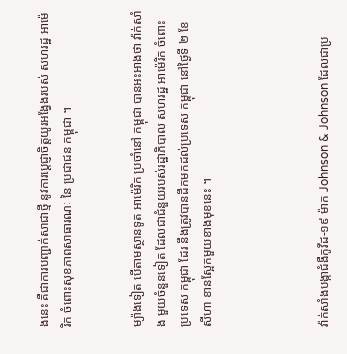ងនេះ គឺជាការបញ្ជាក់សាជាថ្មី នូវការប្តេជ្ញាចិត្តយូរអង្វែងរបស់ សហរដ្ឋ អាម៉េរិក ចំពោះសុខភាពសាធារណៈ នៃ ប្រជាជន កម្ពុជា ។


ម្យ៉ាងទៀត បើតាមស្ថានទូត អាម៉េរិក ប្រចាំនៅ កម្ពុជា បានអះអាងថា វ៉ាក់សាំង មួយចំនួនទៀត ដែលជាជំនួយរបស់រដ្ឋាភិបាល សហរដ្ឋ អាម៉េរិក ចំពោះប្រទេស កម្ពុជា ដែរ នឹងត្រូវបានដឹកមកដល់ប្រទេស កម្ពុជា នៅថ្ងៃទី ២ ខែ សីហា ខានស្អែកមួយខាងមុខនេះ ។




វ៉ាក់សាំងបង្កាជំងឺកូវីដ-១៩ ម៉ាក Johnson & Johnson ដែលជាប្រ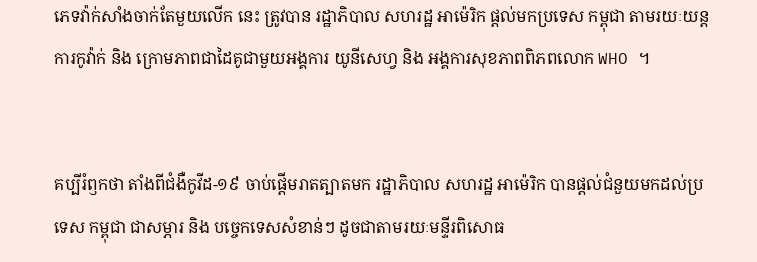ភេទវ៉ាក់សាំងចាក់តែមួយលើក នេះ ត្រូវបាន រដ្ឋាភិបាល សហរដ្ឋ អាម៉េរិក ផ្តល់មកប្រទេស កម្ពុជា តាមរយៈយន្តការកូវ៉ាក់ និង ក្រោមភាពជាដៃគូជាមួយអង្គការ យូនីសេហ្វ និង អង្គការសុខភាពពិភពលោក WHO ។


គប្បីរំឭកថា តាំងពីជំងឺកូវីដ-១៩ ចាប់ផ្តើមរាតត្បាតមក រដ្ឋាភិបាល សហរដ្ឋ អាម៉េរិក បានផ្តល់ជំនួយមកដល់ប្រទេស កម្ពុជា ជាសម្ភារ និង បច្ចេកទេសសំខាន់ៗ ដូចជាតាមរយៈមន្ទីរពិសោធ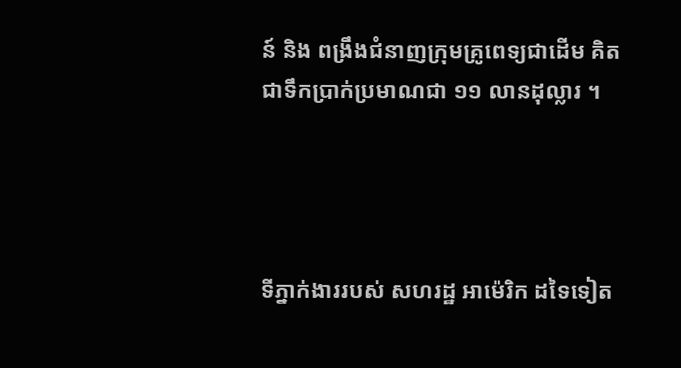ន៍ និង ពង្រឹងជំនាញក្រុមគ្រូពេទ្យជាដើម គិតជាទឹកប្រាក់ប្រមាណជា ១១ លានដុល្លារ ។




ទីភ្នាក់ងាររបស់ សហរដ្ឋ អាម៉េរិក ដទៃទៀត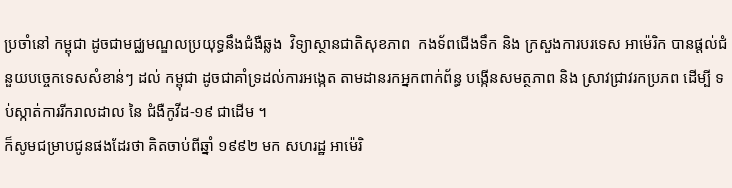ប្រចាំនៅ កម្ពុជា ដូចជាមជ្ឈមណ្ឌលប្រយុទ្ធនឹងជំងឺឆ្លង  វិទ្យាស្ថានជាតិសុខភាព  កងទ័ពជើងទឹក និង ក្រសួងការបរទេស អាម៉េរិក បានផ្តល់ជំនួយបច្ចេកទេសសំខាន់ៗ ដល់ កម្ពុជា ដូចជាគាំទ្រដល់ការអង្កេត តាមដានរកអ្នកពាក់ព័ន្ធ បង្កើនសមត្ថភាព និង ស្រាវជ្រាវរកប្រភព ដើម្បី ទប់ស្កាត់ការរីករាលដាល នៃ ជំងឺកូវីដ-១៩ ជាដើម ។
ក៏សូមជម្រាបជូនផងដែរថា គិតចាប់ពីឆ្នាំ ១៩៩២ មក សហរដ្ឋ អាម៉េរិ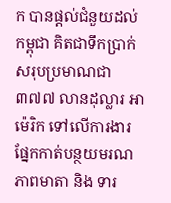ក បានផ្តល់ជំនួយដល់ កម្ពុជា គិតជាទឹកប្រាក់សរុបប្រមាណជា ៣៧៧ លានដុល្លារ អាម៉េរិក ទៅលើការងារផ្នែកកាត់បន្ថយមរណភាពមាតា និង ទារ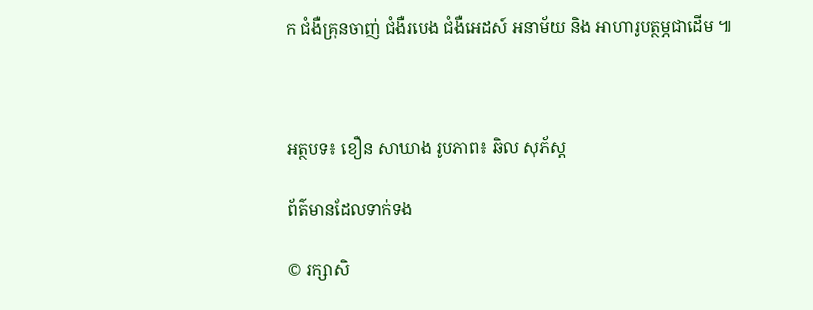ក ជំងឺគ្រុនចាញ់ ជំងឺរបេង ជំងឺអេដស៍ អនាម័យ និង អាហារូបត្ថម្ភជាដើម ៕



អត្ថបទ៖ ខឿន សាឃាង រូបភាព៖ ឆិល សុភ័ស្ត

ព័ត៌មានដែលទាក់ទង

© រក្សាសិ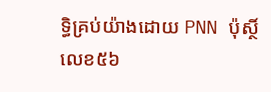ទ្ធិគ្រប់យ៉ាងដោយ PNN ប៉ុស្ថិ៍លេខ៥៦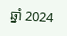ឆ្នាំ 2024